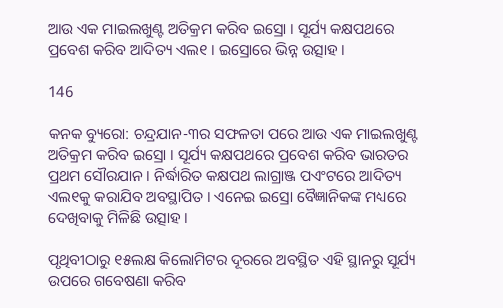ଆଉ ଏକ ମାଇଲଖୁଣ୍ଟ ଅତିକ୍ରମ କରିବ ଇସ୍ରୋ । ସୂର୍ଯ୍ୟ କକ୍ଷପଥରେ ପ୍ରବେଶ କରିବ ଆଦିତ୍ୟ ଏଲ୧ । ଇସ୍ରୋରେ ଭିନ୍ନ ଉତ୍ସାହ ।

146

କନକ ବ୍ୟୁରୋ: ଚନ୍ଦ୍ରଯାନ-୩ର ସଫଳତା ପରେ ଆଉ ଏକ ମାଇଲଖୁଣ୍ଟ ଅତିକ୍ରମ କରିବ ଇସ୍ରୋ । ସୂର୍ଯ୍ୟ କକ୍ଷପଥରେ ପ୍ରବେଶ କରିବ ଭାରତର ପ୍ରଥମ ସୌରଯାନ । ନିର୍ଦ୍ଧାରିତ କକ୍ଷପଥ ଲାଗ୍ରାଞ୍ଜ ପଏଂଟରେ ଆଦିତ୍ୟ ଏଲ୧କୁ କରାଯିବ ଅବସ୍ଥାପିତ । ଏନେଇ ଇସ୍ରୋ ବୈଜ୍ଞାନିକଙ୍କ ମଧ୍ୟରେ ଦେଖିବାକୁ ମିଳିଛି ଉତ୍ସାହ ।

ପୃଥିବୀଠାରୁ ୧୫ଲକ୍ଷ କିଲୋମିଟର ଦୂରରେ ଅବସ୍ଥିତ ଏହି ସ୍ଥାନରୁ ସୂର୍ଯ୍ୟ ଉପରେ ଗବେଷଣା କରିବ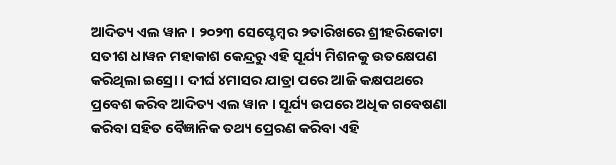ଆଦିତ୍ୟ ଏଲ ୱାନ । ୨୦୨୩ ସେପ୍ଟେମ୍ବର ୨ତାରିଖରେ ଶ୍ରୀହରିକୋଟା ସତୀଶ ଧାୱନ ମହାକାଶ କେନ୍ଦ୍ରରୁ ଏହି ସୂର୍ଯ୍ୟ ମିଶନକୁ ଉତକ୍ଷେପଣ କରିଥିଲା ଇସ୍ରୋ । ଦୀର୍ଘ ୪ମାସର ଯାତ୍ରା ପରେ ଆଜି କକ୍ଷପଥରେ ପ୍ରବେଶ କରିବ ଆଦିତ୍ୟ ଏଲ ୱାନ । ସୂର୍ଯ୍ୟ ଉପରେ ଅଧିକ ଗବେଷଣା କରିବା ସହିତ ବୈଜ୍ଞାନିକ ତଥ୍ୟ ପ୍ରେରଣ କରିବା ଏହି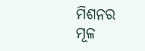ମିଶନର ମୂଳ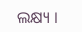ଲକ୍ଷ୍ୟ ।